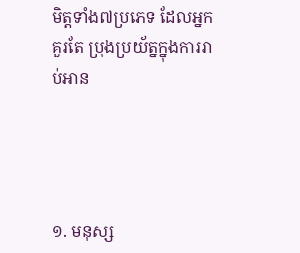មិត្តទាំង៧ប្រភេទ ដែលអ្នកគួរតែ ប្រុងប្រយ័ត្នក្នុងការរាប់អាន




១. មនុស្ស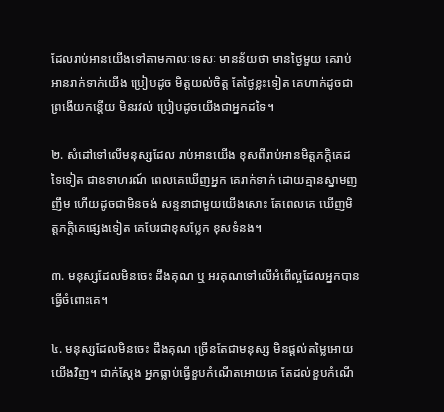ដែលរាប់អានយើងទៅតាមកាលៈទេសៈ មានន័យថា មានថ្ងៃមួយ គេរាប់អានរាក់ទាក់យើង ប្រៀបដូច មិត្តយល់ចិត្ត តែថ្ងៃខ្លះទៀត គេហាក់ដូចជា ព្រងើយកន្តើយ មិនរវល់ ប្រៀបដូចយើងជាអ្នកដទៃ។

២. សំដៅទៅលើមនុស្សដែល រាប់អានយើង ខុសពីរាប់អានមិត្តភក្ដិគេដទៃទៀត ជាឧទាហរណ៍ ពេលគេឃើញអ្នក គេរាក់ទាក់ ដោយគ្មានស្នាមញញឹម ហើយដូចជាមិនចង់ សន្ទនាជាមួយយើងសោះ តែពេលគេ ឃើញមិត្តភក្ដិគេផ្សេងទៀត គេបែរជាខុសប្លែក ខុសទំនង។

៣. មនុស្សដែលមិនចេះ ដឹងគុណ ឬ អរគុណទៅលើអំពើល្អដែលអ្នកបានធ្វើចំពោះគេ។

៤. មនុស្សដែលមិនចេះ ដឹងគុណ ច្រើនតែជាមនុស្ស មិនផ្ដល់តម្លៃអោយយើងវិញ។ ជាក់ស្ដែង អ្នកធ្លាប់ធ្វើខួបកំណើតអោយគេ តែដល់ខួបកំណើ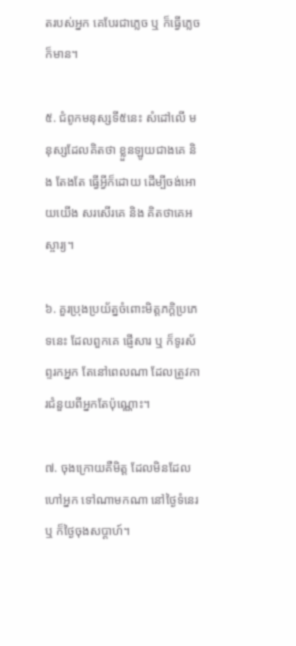តរបស់អ្នក គេបែរជាភ្លេច ឬ ក៏ធ្វើភ្លេចក៏មាន។

៥. ជំពូកមនុស្សទី៥នេះ សំដៅលើ មនុស្សដែលគិតថា ខ្លួនឡូយជាងគេ និង តែងតែ ធ្វើអ្វីក៏ដោយ ដើម្បីចង់អោយយើង សរសើរគេ និង គិតថាគេអស្ចារ្យ។

៦. គួរប្រុងប្រយ័ត្នចំពោះមិត្តភក្ដិប្រភេទនេះ ដែលពួកគេ ផ្ញើសារ ឬ ក៏ទូរស័ព្ទរកអ្នក តែនៅពេលណា ដែលត្រូវការជំនួយពីអ្នកតែប៉ុណ្ណោះ។

៧. ចុងក្រោយគឺមិត្ត ដែលមិនដែលហៅអ្នក ទៅណាមកណា នៅថ្ងៃទំនេរ ឬ ក៏ថ្ងៃចុងសប្ដាហ៍។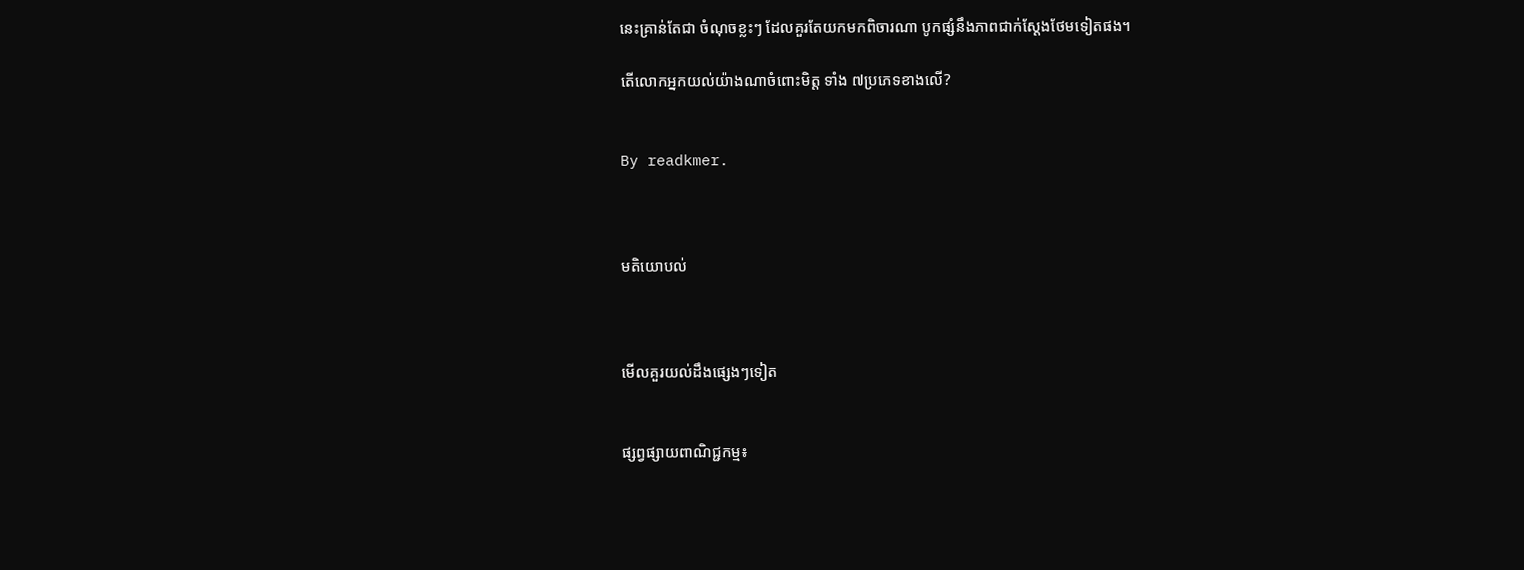នេះគ្រាន់តែជា ចំណុចខ្លះៗ ដែលគួរតែយកមកពិចារណា បូកផ្សំនឹងភាពជាក់ស្ដែងថែមទៀតផង។

តើលោកអ្នកយល់យ៉ាងណាចំពោះមិត្ត ទាំង ៧ប្រភេទខាងលើ?


By readkmer.



មតិយោបល់



មើលគួរយល់ដឹងផ្សេងៗទៀត


ផ្សព្វផ្សាយពាណិជ្ជកម្ម៖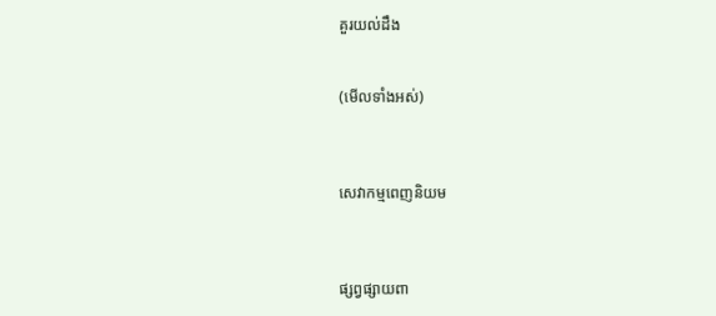គួរយល់ដឹង


(មើលទាំងអស់)



សេវាកម្មពេញនិយម



ផ្សព្វផ្សាយពា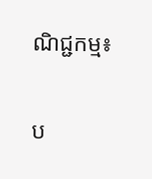ណិជ្ជកម្ម៖


ប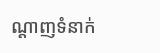ណ្តាញទំនាក់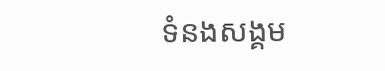ទំនងសង្គម